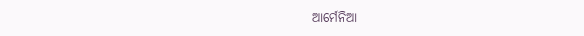ଆର୍ମେନିଆ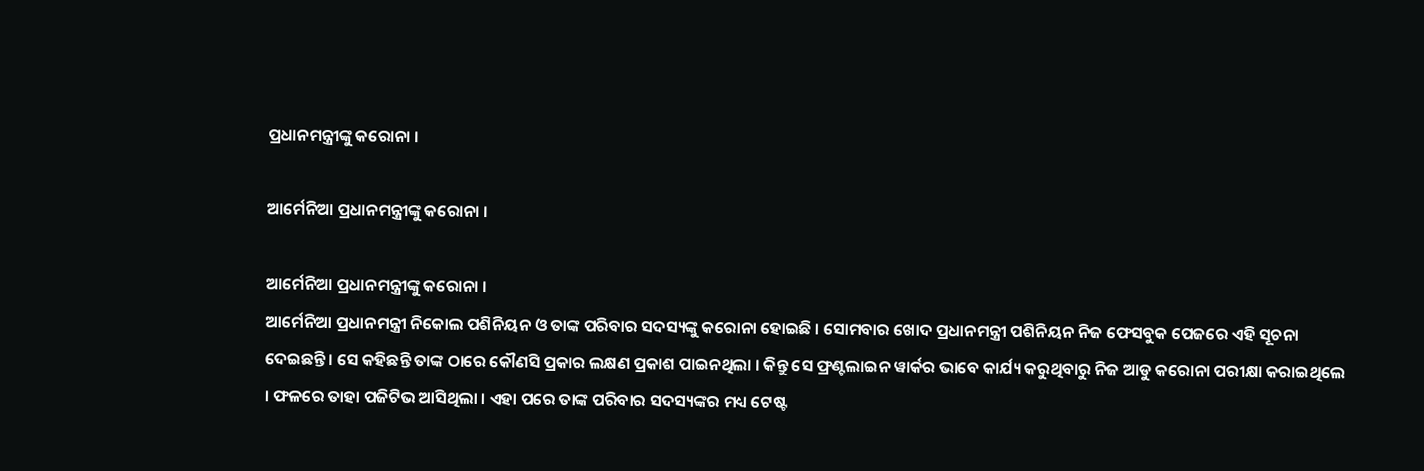ପ୍ରଧାନମନ୍ତ୍ରୀଙ୍କୁ କରୋନା ।

ଆର୍ମେନିଆ ପ୍ରଧାନମନ୍ତ୍ରୀଙ୍କୁ କରୋନା ।

ଆର୍ମେନିଆ ପ୍ରଧାନମନ୍ତ୍ରୀଙ୍କୁ କରୋନା ।
ଆର୍ମେନିଆ ପ୍ରଧାନମନ୍ତ୍ରୀ ନିକୋଲ ପଶିନିୟନ ଓ ତାଙ୍କ ପରିବାର ସଦସ୍ୟଙ୍କୁ କରୋନା ହୋଇଛି । ସୋମବାର ଖୋଦ ପ୍ରଧାନମନ୍ତ୍ରୀ ପଶିନିୟନ ନିଜ ଫେସବୁକ ପେଜରେ ଏହି ସୂଚନା ଦେଇଛନ୍ତି । ସେ କହିଛନ୍ତି ତାଙ୍କ ଠାରେ କୌଣସି ପ୍ରକାର ଲକ୍ଷଣ ପ୍ରକାଶ ପାଇନଥିଲା । କିନ୍ତୁ ସେ ଫ୍ରଣ୍ଟଲାଇନ ୱାର୍କର ଭାବେ କାର୍ଯ୍ୟ କରୁଥିବାରୁ ନିଜ ଆଡୁ କରୋନା ପରୀକ୍ଷା କରାଇଥିଲେ । ଫଳରେ ତାହା ପଜିଟିଭ ଆସିଥିଲା । ଏହା ପରେ ତାଙ୍କ ପରିବାର ସଦସ୍ୟଙ୍କର ମଧ୍ୟ ଟେଷ୍ଟ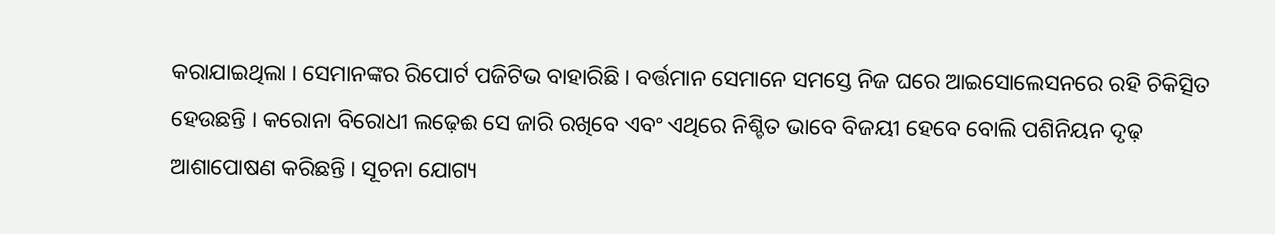କରାଯାଇଥିଲା । ସେମାନଙ୍କର ରିପୋର୍ଟ ପଜିଟିଭ ବାହାରିଛି । ବର୍ତ୍ତମାନ ସେମାନେ ସମସ୍ତେ ନିଜ ଘରେ ଆଇସୋଲେସନରେ ରହି ଚିକିତ୍ସିତ ହେଉଛନ୍ତି । କରୋନା ବିରୋଧୀ ଲଢ଼େଈ ସେ ଜାରି ରଖିବେ ଏବଂ ଏଥିରେ ନିଶ୍ଚିତ ଭାବେ ବିଜୟୀ ହେବେ ବୋଲି ପଶିନିୟନ ଦୃଢ଼ ଆଶାପୋଷଣ କରିଛନ୍ତି । ସୂଚନା ଯୋଗ୍ୟ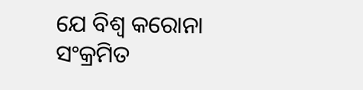ଯେ ବିଶ୍ୱ କରୋନା ସଂକ୍ରମିତ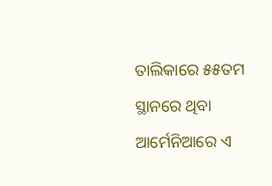ତାଲିକାରେ ୫୫ତମ ସ୍ଥାନରେ ଥିବା ଆର୍ମେନିଆରେ ଏ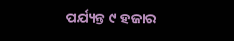ପର୍ଯ୍ୟନ୍ତ ୯ ହଜାର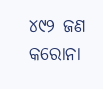୪୯୨ ଜଣ କରୋନା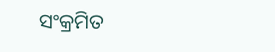ସଂକ୍ରମିତ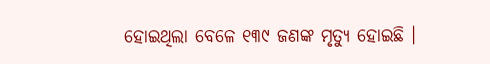ହୋଇଥିଲା ବେଳେ ୧୩୯ ଜଣଙ୍କ ମୃତ୍ୟୁ ହୋଇଛି ।